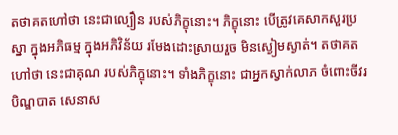តថាគតហៅថា នេះជាល្បឿន របស់ភិក្ខុនោះ។ ភិក្ខុនោះ បើត្រូវគេសាកសួរប្រស្នា ក្នុងអភិធម្ម ក្នុងអភិវិន័យ រមែងដោះស្រាយរួច មិនស្ងៀមស្ងាត់។ តថាគតហៅថា នេះជាគុណ របស់ភិក្ខុនោះ។ ទាំងភិក្ខុនោះ ជាអ្នកស្វាក់លាភ ចំពោះចីវរ បិណ្ឌបាត សេនាស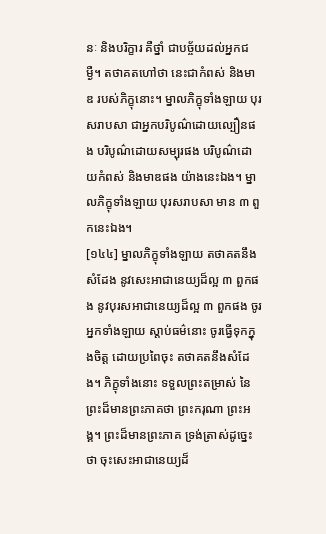នៈ និងបរិក្ខារ គឺថ្នាំ ជាបច្ច័យដល់អ្នកជម្ងឺ។ តថាគតហៅថា នេះជាកំពស់ និងមាឌ របស់ភិក្ខុនោះ។ ម្នាលភិក្ខុទាំងឡាយ បុរសរាបសា ជាអ្នកបរិបូណ៌ដោយល្បឿនផង បរិបូណ៌ដោយសម្បុរផង បរិបូណ៌ដោយកំពស់ និងមាឌផង យ៉ាងនេះឯង។ ម្នាលភិក្ខុទាំងឡាយ បុរសរាបសា មាន ៣ ពួកនេះឯង។
[១៤៤] ម្នាលភិក្ខុទាំងឡាយ តថាគតនឹងសំដែង នូវសេះអាជានេយ្យដ៏ល្អ ៣ ពួកផង នូវបុរសអាជានេយ្យដ៏ល្អ ៣ ពួកផង ចូរអ្នកទាំងឡាយ ស្តាប់ធម៌នោះ ចូរធ្វើទុកក្នុងចិត្ត ដោយប្រពៃចុះ តថាគតនឹងសំដែង។ ភិក្ខុទាំងនោះ ទទួលព្រះតម្រាស់ នៃព្រះដ៏មានព្រះភាគថា ព្រះករុណា ព្រះអង្គ។ ព្រះដ៏មានព្រះភាគ ទ្រង់ត្រាស់ដូច្នេះថា ចុះសេះអាជានេយ្យដ៏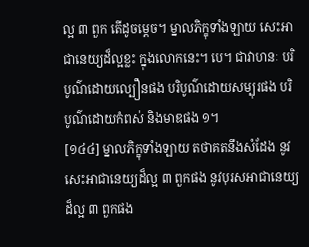ល្អ ៣ ពួក តើដូចម្តេច។ ម្នាលភិក្ខុទាំងឡាយ សេះអាជានេយ្យដ៏ល្អខ្លះ ក្នុងលោកនេះ។ បេ។ ជាវាហនៈ បរិបូណ៌ដោយល្បឿនផង បរិបូណ៌ដោយសម្បុរផង បរិបូណ៌ដោយកំពស់ និងមាឌផង ១។
[១៤៤] ម្នាលភិក្ខុទាំងឡាយ តថាគតនឹងសំដែង នូវសេះអាជានេយ្យដ៏ល្អ ៣ ពួកផង នូវបុរសអាជានេយ្យដ៏ល្អ ៣ ពួកផង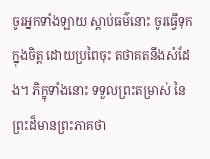ចូរអ្នកទាំងឡាយ ស្តាប់ធម៌នោះ ចូរធ្វើទុកក្នុងចិត្ត ដោយប្រពៃចុះ តថាគតនឹងសំដែង។ ភិក្ខុទាំងនោះ ទទួលព្រះតម្រាស់ នៃព្រះដ៏មានព្រះភាគថា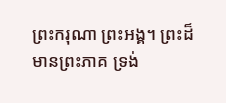ព្រះករុណា ព្រះអង្គ។ ព្រះដ៏មានព្រះភាគ ទ្រង់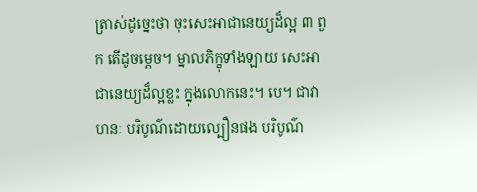ត្រាស់ដូច្នេះថា ចុះសេះអាជានេយ្យដ៏ល្អ ៣ ពួក តើដូចម្តេច។ ម្នាលភិក្ខុទាំងឡាយ សេះអាជានេយ្យដ៏ល្អខ្លះ ក្នុងលោកនេះ។ បេ។ ជាវាហនៈ បរិបូណ៌ដោយល្បឿនផង បរិបូណ៌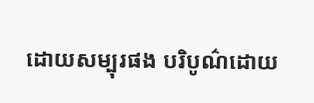ដោយសម្បុរផង បរិបូណ៌ដោយ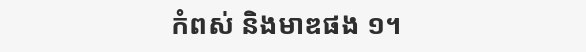កំពស់ និងមាឌផង ១។